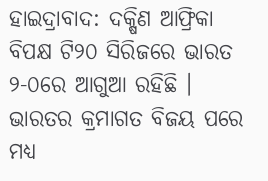ହାଇଦ୍ରାବାଦ: ଦକ୍ଷିଣ ଆଫ୍ରିକା ବିପକ୍ଷ ଟି୨୦ ସିରିଜରେ ଭାରତ ୨-୦ରେ ଆଗୁଆ ରହିଛି । ଭାରତର କ୍ରମାଗତ ବିଜୟ ପରେ ମଧ୍ୟ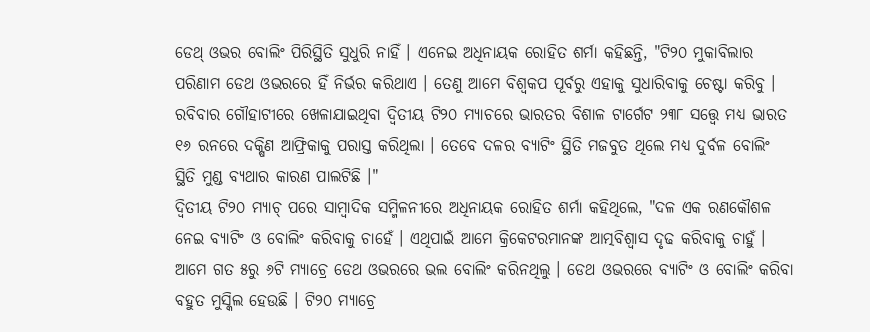ଡେଥ୍ ଓଭର ବୋଲିଂ ପିରିସ୍ଥିତି ସୁଧୁରି ନାହିଁ । ଏନେଇ ଅଧିନାୟକ ରୋହିତ ଶର୍ମା କହିଛନ୍ତି, "ଟି୨୦ ମୁକାବିଲାର ପରିଣାମ ଡେଥ ଓଭରରେ ହିଁ ନିର୍ଭର କରିଥାଏ । ତେଣୁ ଆମେ ବିଶ୍ବକପ ପୂର୍ବରୁ ଏହାକୁ ସୁଧାରିବାକୁ ଚେଷ୍ଟା କରିବୁ । ରବିବାର ଗୌହାଟୀରେ ଖେଳାଯାଇଥିବା ଦ୍ବିତୀୟ ଟି୨୦ ମ୍ୟାଚରେ ଭାରତର ବିଶାଳ ଟାର୍ଗେଟ ୨୩୮ ସତ୍ତ୍ବେ ମଧ୍ୟ ଭାରତ ୧୬ ରନରେ ଦକ୍ଷିଣ ଆଫ୍ରିକାକୁ ପରାସ୍ତ କରିଥିଲା । ତେବେ ଦଳର ବ୍ୟାଟିଂ ସ୍ଥିତି ମଜବୁତ ଥିଲେ ମଧ୍ୟ ଦୁର୍ବଳ ବୋଲିଂ ସ୍ଥିତି ମୁଣ୍ଡ ବ୍ୟଥାର କାରଣ ପାଲଟିଛି ।"
ଦ୍ବିତୀୟ ଟି୨୦ ମ୍ୟାଚ୍ ପରେ ସାମ୍ବାଦିକ ସମ୍ମିଳନୀରେ ଅଧିନାୟକ ରୋହିତ ଶର୍ମା କହିଥିଲେ, "ଦଳ ଏକ ରଣକୌଶଳ ନେଇ ବ୍ୟାଟିଂ ଓ ବୋଲିଂ କରିବାକୁ ଚାହେଁ । ଏଥିପାଇଁ ଆମେ କ୍ରିକେଟରମାନଙ୍କ ଆତ୍ମବିଶ୍ବାସ ଦୃଢ କରିବାକୁ ଚାହୁଁ । ଆମେ ଗତ ୫ରୁ ୬ଟି ମ୍ୟାଚ୍ରେ ଡେଥ ଓଭରରେ ଭଲ ବୋଲିଂ କରିନଥିଲୁ । ଡେଥ ଓଭରରେ ବ୍ୟାଟିଂ ଓ ବୋଲିଂ କରିବା ବହୁତ ମୁସ୍କିଲ ହେଉଛି । ଟି୨୦ ମ୍ୟାଚ୍ରେ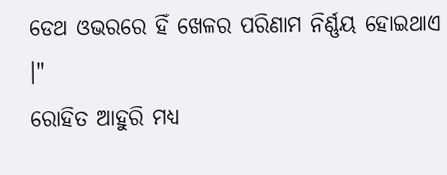ଡେଥ ଓଭରରେ ହିଁ ଖେଳର ପରିଣାମ ନିର୍ଣ୍ଣୟ ହୋଇଥାଏ ।"
ରୋହିତ ଆହୁରି ମଧ୍ୟ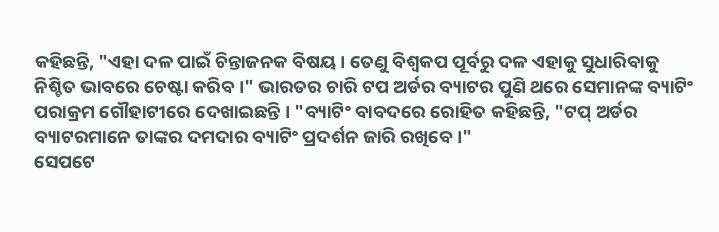କହିଛନ୍ତି, "ଏହା ଦଳ ପାଇଁ ଚିନ୍ତାଜନକ ବିଷୟ । ତେଣୁ ବିଶ୍ବକପ ପୂର୍ବରୁ ଦଳ ଏହାକୁ ସୁଧାରିବାକୁ ନିଶ୍ଚିତ ଭାବରେ ଚେଷ୍ଟା କରିବ ।" ଭାରତର ଚାରି ଟପ ଅର୍ଡର ବ୍ୟାଟର ପୁଣି ଥରେ ସେମାନଙ୍କ ବ୍ୟାଟିଂ ପରାକ୍ରମ ଗୌହାଟୀରେ ଦେଖାଇଛନ୍ତି । "ବ୍ୟାଟିଂ ବାବଦରେ ରୋହିତ କହିଛନ୍ତି, "ଟପ୍ ଅର୍ଡର ବ୍ୟାଟରମାନେ ତାଙ୍କର ଦମଦାର ବ୍ୟାଟିଂ ପ୍ରଦର୍ଶନ ଜାରି ରଖିବେ ।"
ସେପଟେ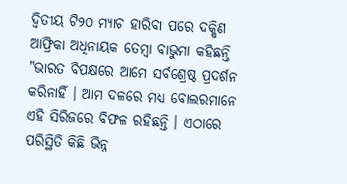ଦ୍ବିତୀୟ ଟି୨୦ ମ୍ୟାଚ ହାରିବା ପରେ ଦକ୍ଷିଣ ଆଫ୍ରିକା ଅଧିନାୟକ ତେମ୍ବା ବାଭୁମା କହିଛନ୍ତି "ଭାରତ ବିପକ୍ଷରେ ଆମେ ସର୍ବଶ୍ରେଷ୍ଠ ପ୍ରଦର୍ଶନ କରିନାହିଁ । ଆମ ଦଳରେ ମଧ୍ୟ ବୋଲରମାନେ ଏହି ସିରିଜରେ ବିଫଳ ରହିଛନ୍ତି । ଏଠାରେ ପରିସ୍ଥିତି କିଛି ଭିନ୍ନ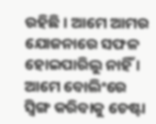ରହିଛି । ଆମେ ଆମର ଯୋଜନାରେ ସଫଳ ହୋଇପାରିଲୁ ନାହିଁ । ଆମେ ବୋଲିଂରେ ସ୍ବିଙ୍ଗ କରିବାକୁ ଚେଷ୍ଟା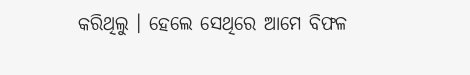କରିଥିଲୁ । ହେଲେ ସେଥିରେ ଆମେ ବିଫଳ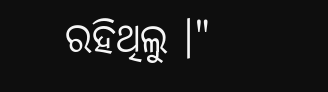ରହିଥିଲୁ ।"